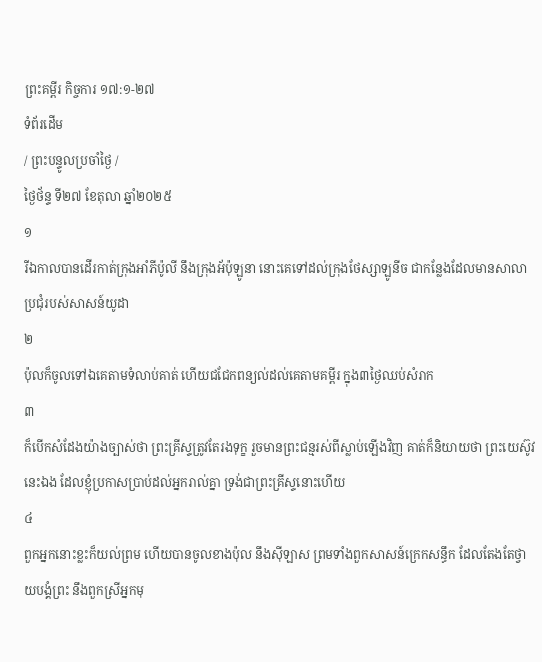ព្រះគម្ពីរ កិច្ចការ ១៧:១-២៧
ទំព័រដើម
/ ព្រះបន្ទូលប្រចាំថ្ងៃ /
ថ្ងៃថ័ន្ទ ទី២៧ ខែតុលា ឆ្នាំ២០២៥
១
រីឯកាលបានដើរកាត់ក្រុងអាំភីប៉ូលី នឹងក្រុងអ័ប៉ុឡូនា នោះគេទៅដល់ក្រុងថែស្សាឡូនីច ជាកន្លែងដែលមានសាលាប្រជុំរបស់សាសន៍យូដា
២
ប៉ុលក៏ចូលទៅឯគេតាមទំលាប់គាត់ ហើយជជែកពន្យល់ដល់គេតាមគម្ពីរ ក្នុង៣ថ្ងៃឈប់សំរាក
៣
ក៏បើកសំដែងយ៉ាងច្បាស់ថា ព្រះគ្រីស្ទត្រូវតែរងទុក្ខ រួចមានព្រះជន្មរស់ពីស្លាប់ឡើងវិញ គាត់ក៏និយាយថា ព្រះយេស៊ូវនេះឯង ដែលខ្ញុំប្រកាសប្រាប់ដល់អ្នករាល់គ្នា ទ្រង់ជាព្រះគ្រីស្ទនោះហើយ
៤
ពួកអ្នកនោះខ្លះក៏យល់ព្រម ហើយបានចូលខាងប៉ុល នឹងស៊ីឡាស ព្រមទាំងពួកសាសន៍ក្រេកសន្ធឹក ដែលតែងតែថ្វាយបង្គំព្រះ នឹងពួកស្រីអ្នកមុ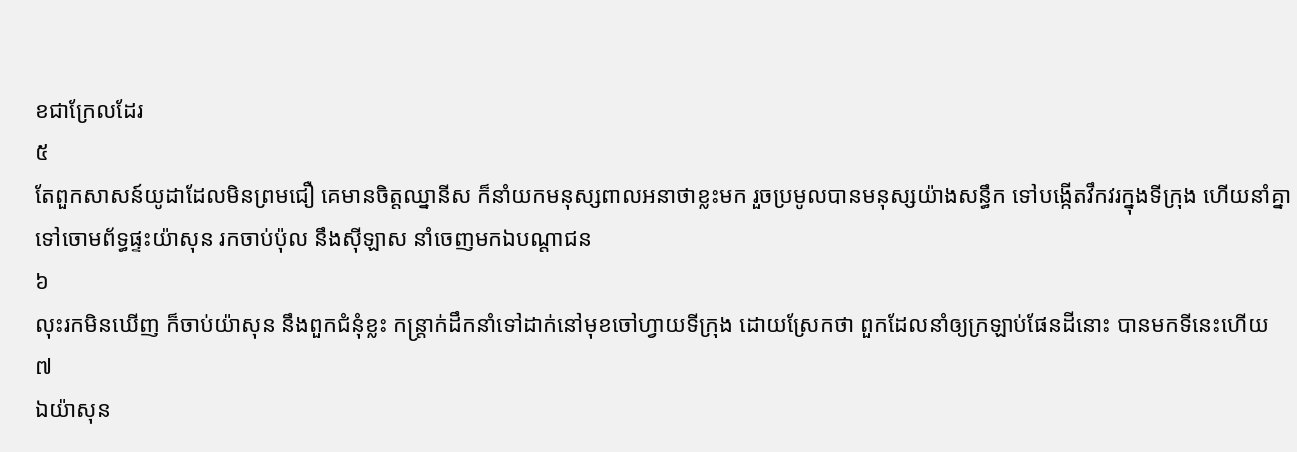ខជាក្រែលដែរ
៥
តែពួកសាសន៍យូដាដែលមិនព្រមជឿ គេមានចិត្តឈ្នានីស ក៏នាំយកមនុស្សពាលអនាថាខ្លះមក រួចប្រមូលបានមនុស្សយ៉ាងសន្ធឹក ទៅបង្កើតវឹកវរក្នុងទីក្រុង ហើយនាំគ្នាទៅចោមព័ទ្ធផ្ទះយ៉ាសុន រកចាប់ប៉ុល នឹងស៊ីឡាស នាំចេញមកឯបណ្តាជន
៦
លុះរកមិនឃើញ ក៏ចាប់យ៉ាសុន នឹងពួកជំនុំខ្លះ កន្ត្រាក់ដឹកនាំទៅដាក់នៅមុខចៅហ្វាយទីក្រុង ដោយស្រែកថា ពួកដែលនាំឲ្យក្រឡាប់ផែនដីនោះ បានមកទីនេះហើយ
៧
ឯយ៉ាសុន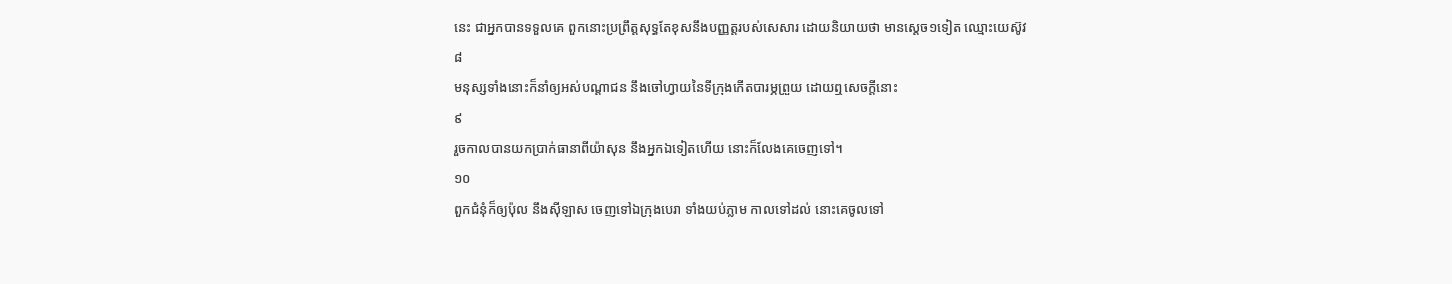នេះ ជាអ្នកបានទទួលគេ ពួកនោះប្រព្រឹត្តសុទ្ធតែខុសនឹងបញ្ញត្តរបស់សេសារ ដោយនិយាយថា មានស្តេច១ទៀត ឈ្មោះយេស៊ូវ
៨
មនុស្សទាំងនោះក៏នាំឲ្យអស់បណ្តាជន នឹងចៅហ្វាយនៃទីក្រុងកើតបារម្ភព្រួយ ដោយឮសេចក្ដីនោះ
៩
រួចកាលបានយកប្រាក់ធានាពីយ៉ាសុន នឹងអ្នកឯទៀតហើយ នោះក៏លែងគេចេញទៅ។
១០
ពួកជំនុំក៏ឲ្យប៉ុល នឹងស៊ីឡាស ចេញទៅឯក្រុងបេរា ទាំងយប់ភ្លាម កាលទៅដល់ នោះគេចូលទៅ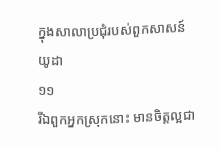ក្នុងសាលាប្រជុំរបស់ពួកសាសន៍យូដា
១១
រីឯពួកអ្នកស្រុកនោះ មានចិត្តល្អជា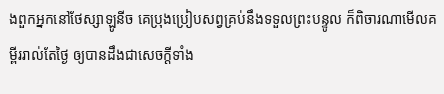ងពួកអ្នកនៅថែស្សាឡូនីច គេប្រុងប្រៀបសព្វគ្រប់នឹងទទួលព្រះបន្ទូល ក៏ពិចារណាមើលគម្ពីររាល់តែថ្ងៃ ឲ្យបានដឹងជាសេចក្ដីទាំង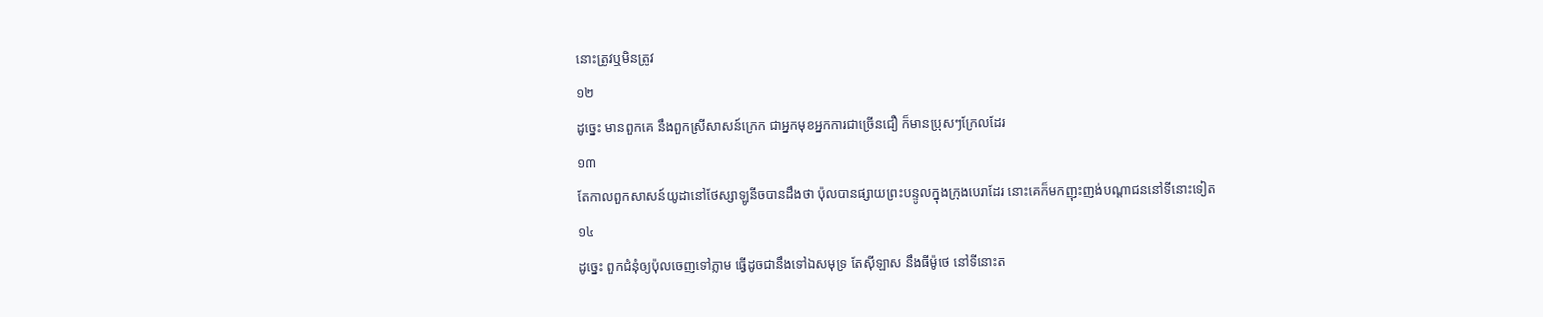នោះត្រូវឬមិនត្រូវ
១២
ដូច្នេះ មានពួកគេ នឹងពួកស្រីសាសន៍ក្រេក ជាអ្នកមុខអ្នកការជាច្រើនជឿ ក៏មានប្រុសៗក្រែលដែរ
១៣
តែកាលពួកសាសន៍យូដានៅថែស្សាឡូនីចបានដឹងថា ប៉ុលបានផ្សាយព្រះបន្ទូលក្នុងក្រុងបេរាដែរ នោះគេក៏មកញុះញង់បណ្តាជននៅទីនោះទៀត
១៤
ដូច្នេះ ពួកជំនុំឲ្យប៉ុលចេញទៅភ្លាម ធ្វើដូចជានឹងទៅឯសមុទ្រ តែស៊ីឡាស នឹងធីម៉ូថេ នៅទីនោះត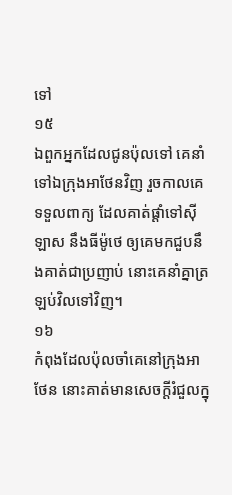ទៅ
១៥
ឯពួកអ្នកដែលជូនប៉ុលទៅ គេនាំទៅឯក្រុងអាថែនវិញ រួចកាលគេទទួលពាក្យ ដែលគាត់ផ្តាំទៅស៊ីឡាស នឹងធីម៉ូថេ ឲ្យគេមកជួបនឹងគាត់ជាប្រញាប់ នោះគេនាំគ្នាត្រឡប់វិលទៅវិញ។
១៦
កំពុងដែលប៉ុលចាំគេនៅក្រុងអាថែន នោះគាត់មានសេចក្ដីរំជួលក្នុ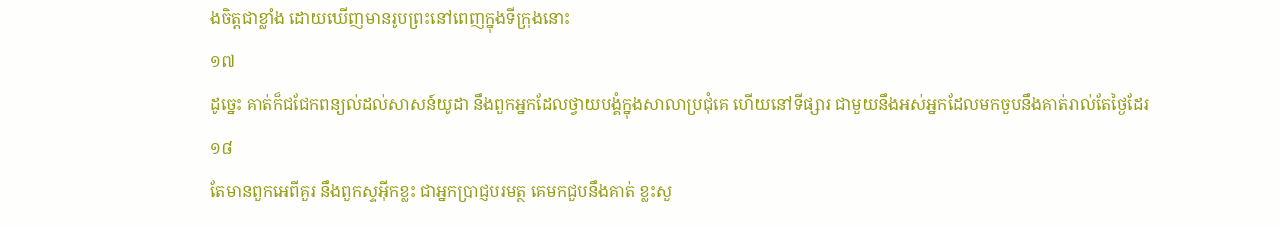ងចិត្តជាខ្លាំង ដោយឃើញមានរូបព្រះនៅពេញក្នុងទីក្រុងនោះ
១៧
ដូច្នេះ គាត់ក៏ជជែកពន្យល់ដល់សាសន៍យូដា នឹងពួកអ្នកដែលថ្វាយបង្គំក្នុងសាលាប្រជុំគេ ហើយនៅទីផ្សារ ជាមួយនឹងអស់អ្នកដែលមកចួបនឹងគាត់រាល់តែថ្ងៃដែរ
១៨
តែមានពួកអេពីគួរ នឹងពួកស្ទអ៊ីកខ្លះ ជាអ្នកប្រាជ្ញបរមត្ថ គេមកជួបនឹងគាត់ ខ្លះសួ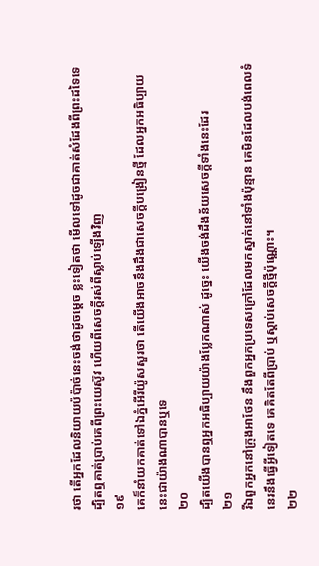រថា តើអ្នកដែលនិយាយប៉ប៉ាច់នេះចង់ថាដូចម្តេច ខ្លះទៀតថា មើលទៅដូចជាគាត់សំដែងពីព្រះដទៃទេ ដ្បិតឮគាត់ប្រាប់គេពីព្រះយេស៊ូវ ហើយពីសេចក្ដីរស់ពីស្លាប់ឡើងវិញ
១៩
គេក៏នាំយកគាត់ទៅឯភ្នំអើរីយ៉ូសសួរថា តើយើងអាចនឹងដឹងជាសេចក្ដីបង្រៀនថ្មី ដែលអ្នកអធិប្បាយនេះជាយ៉ាងណាបានឬទេ
២០
ដ្បិតយើងបានឮអ្នកអធិប្បាយយ៉ាងប្លែកណាស់ ដូច្នេះ យើងចង់ដឹងន័យសេចក្ដីទាំងនេះដែរ
២១
រីឯពួកអ្នកនៅក្រុងអាថែន នឹងពួកអ្នកប្រទេសក្រៅដែលមកស្នាក់នៅទាំងប៉ុន្មាន គេមិនដែលបង់ពេលទំនេរនឹងធ្វើអ្វីទៀតទេ គេគិតតែពីប្រាប់ ឬស្តាប់សេចក្ដីថ្មីប៉ុណ្ណោះ។
២២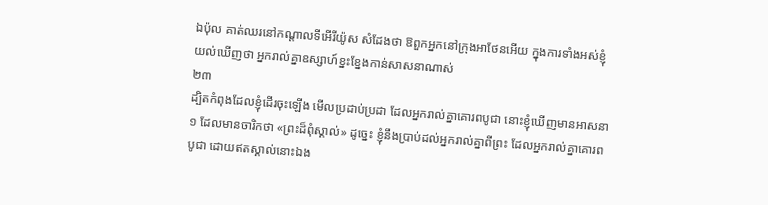ឯប៉ុល គាត់ឈរនៅកណ្តាលទីអើរីយ៉ូស សំដែងថា ឱពួកអ្នកនៅក្រុងអាថែនអើយ ក្នុងការទាំងអស់ខ្ញុំយល់ឃើញថា អ្នករាល់គ្នាឧស្សាហ៍ខ្នះខ្នែងកាន់សាសនាណាស់
២៣
ដ្បិតកំពុងដែលខ្ញុំដើរចុះឡើង មើលប្រដាប់ប្រដា ដែលអ្នករាល់គ្នាគោរពបូជា នោះខ្ញុំឃើញមានអាសនា១ ដែលមានចារិកថា «ព្រះដ៏ពុំស្គាល់» ដូច្នេះ ខ្ញុំនឹងប្រាប់ដល់អ្នករាល់គ្នាពីព្រះ ដែលអ្នករាល់គ្នាគោរពបូជា ដោយឥតស្គាល់នោះឯង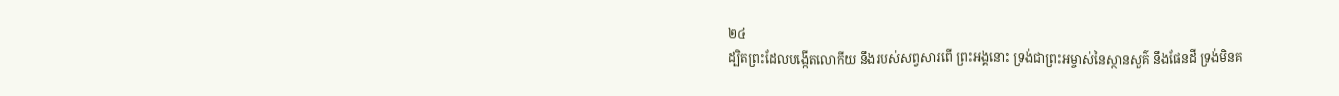២៤
ដ្បិតព្រះដែលបង្កើតលោកីយ នឹងរបស់សព្វសារពើ ព្រះអង្គនោះ ទ្រង់ជាព្រះអម្ចាស់នៃស្ថានសួគ៌ នឹងផែនដី ទ្រង់មិនគ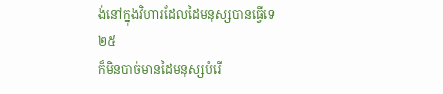ង់នៅក្នុងវិហារដែលដៃមនុស្សបានធ្វើទេ
២៥
ក៏មិនបាច់មានដៃមនុស្សបំរើ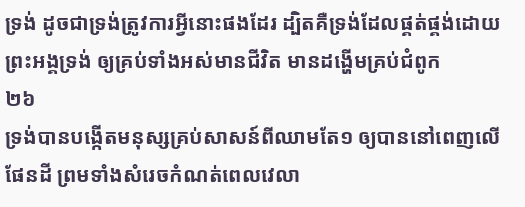ទ្រង់ ដូចជាទ្រង់ត្រូវការអ្វីនោះផងដែរ ដ្បិតគឺទ្រង់ដែលផ្គត់ផ្គង់ដោយព្រះអង្គទ្រង់ ឲ្យគ្រប់ទាំងអស់មានជីវិត មានដង្ហើមគ្រប់ជំពូក
២៦
ទ្រង់បានបង្កើតមនុស្សគ្រប់សាសន៍ពីឈាមតែ១ ឲ្យបាននៅពេញលើផែនដី ព្រមទាំងសំរេចកំណត់ពេលវេលា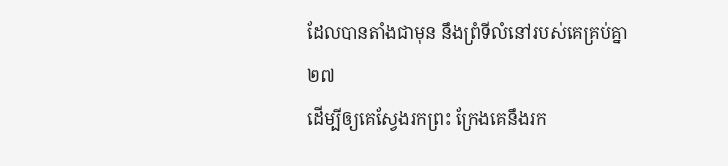ដែលបានតាំងជាមុន នឹងព្រំទីលំនៅរបស់គេគ្រប់គ្នា
២៧
ដើម្បីឲ្យគេស្វែងរកព្រះ ក្រែងគេនឹងរក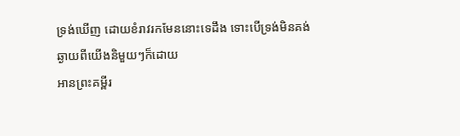ទ្រង់ឃើញ ដោយខំរាវរកមែននោះទេដឹង ទោះបើទ្រង់មិនគង់ឆ្ងាយពីយើងនិមួយៗក៏ដោយ
អានព្រះគម្ពីរ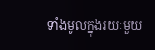ទាំងមូលក្នុងរយៈមួយ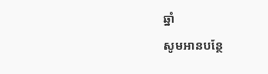ឆ្នាំ
សូមអានបន្ថែ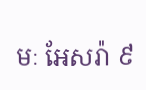មៈ អែសរ៉ា ៩